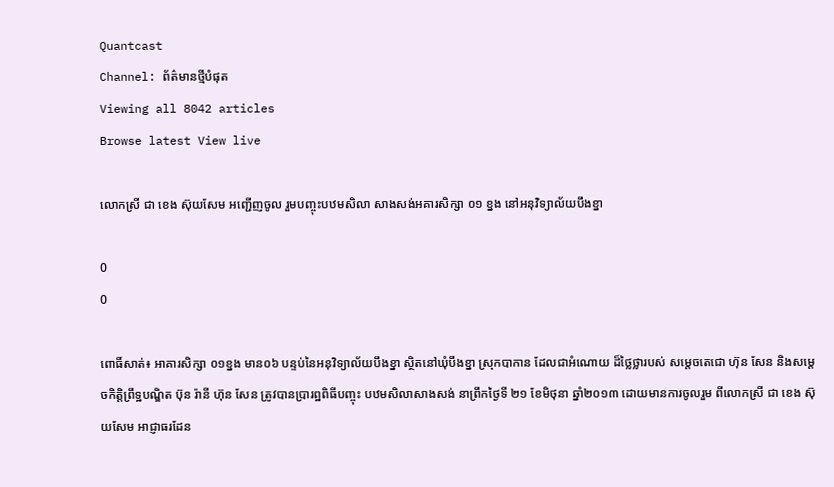Quantcast
Channel: ព័ត៌មានថ្មីបំផុត
Viewing all 8042 articles
Browse latest View live

លោកស្រី ជា ខេង ស៊ុយសែម អញ្ជើញចូល រួមបញ្ចុះបឋមសិលា សាងសង់អគារសិក្សា ០១ ខ្នង នៅអនុវិទ្យាល័យបឹងខ្នា

0
0

ពោធិ៍សាត់៖ អាគារសិក្សា ០១ខ្នង មាន០៦ បន្ទប់នៃអនុវិទ្យាល័យបឹងខ្នា ស្ថិតនៅឃុំបឹងខ្នា ស្រុកបាកាន ដែលជាអំណោយ ដ៏ថ្លៃថ្លារបស់ សម្តេចតេជោ ហ៊ុន សែន និងសម្តេចកិត្តិព្រឹទ្ឋបណ្ឌិត ប៊ុន រ៉ានី ហ៊ុន សែន ត្រូវបានប្រារព្ឋពិធីបញ្ចុះ បឋមសិលាសាងសង់ នាព្រឹកថ្ងៃទី ២១ ខែមិថុនា ឆ្នាំ២០១៣ ដោយមានការចូលរួម ពីលោកស្រី ជា ខេង ស៊ុយសែម អាជ្ញាធរដែន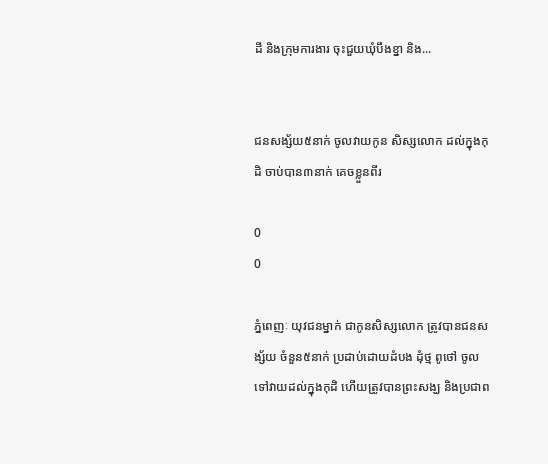ដី និងក្រុមការងារ ចុះជួយឃុំបឹងខ្នា និង...


ជនសង្ស័យ៥នាក់ ចូលវាយកូន សិស្សលោក ដល់ក្នុងកុដិ ចាប់បាន៣នាក់ គេចខ្លួនពីរ

0
0

ភ្នំពេញៈ យុវជនម្នាក់ ជាកូនសិស្សលោក ត្រូវបានជនសង្ស័យ ចំនួន៥នាក់ ប្រដាប់ដោយដំបង ដុំថ្ម ពូថៅ ចូលទៅវាយដល់ក្នុងកុដិ ហើយត្រូវបានព្រះសង្ឃ និងប្រជាព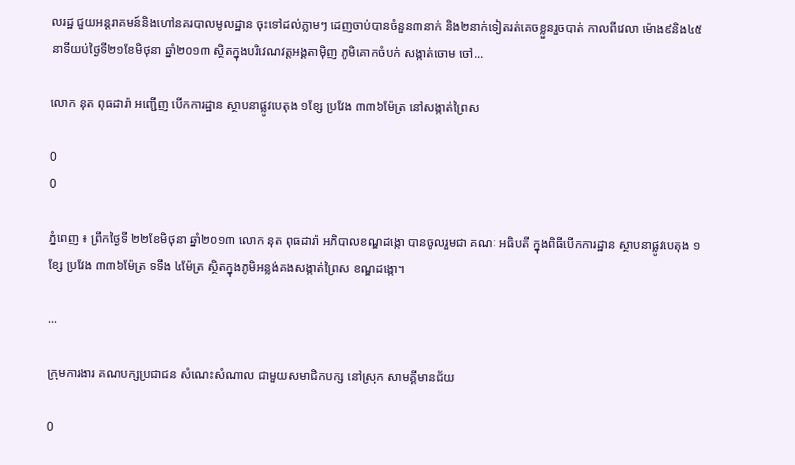លរដ្ឋ ជួយអន្តរាគមន៍និងហៅនគរបាលមូលដ្ឋាន ចុះទៅដល់ភ្លាមៗ ដេញចាប់បានចំនួន៣នាក់ និង២នាក់ទៀតរត់គេចខ្លួនរួចបាត់ កាលពីវេលា ម៉ោង៩និង៤៥នាទីយប់ថ្ងៃទី២១ខែមិថុនា ឆ្នាំ២០១៣ ស្ថិតក្នុងបរិវេណវត្តអង្គតាម៉ិញ ភូមិគោកចំបក់ សង្កាត់ចោម ចៅ...

លោក នុត ពុធដារ៉ា អញ្ជើញ បើកការដ្ឋាន ស្ថាបនាផ្លូវបេតុង ១ខ្សែ ប្រវែង ៣៣៦ម៉ែត្រ នៅសង្កាត់ព្រៃស

0
0

ភ្នំពេញ ៖ ព្រឹកថ្ងៃទី ២២ខែមិថុនា ឆ្នាំ២០១៣ លោក នុត ពុធដារ៉ា អភិបាលខណ្ឌដង្កោ បានចូលរួមជា គណៈ អធិបតី ក្នុងពិធីបើកការដ្ឋាន ស្ថាបនាផ្លូវបេតុង ១ខ្សែ ប្រវែង ៣៣៦ម៉ែត្រ ទទឹង ៤ម៉ែត្រ ស្ថិតក្នុងភូមិអន្លង់គងសង្កាត់ព្រៃស ខណ្ឌដង្កោ។

...

កុ្រមការងារ គណបក្សប្រជាជន សំណេះសំណាល ជាមួយសមាជិកបក្ស នៅស្រុក សាមគ្គីមានជ័យ

0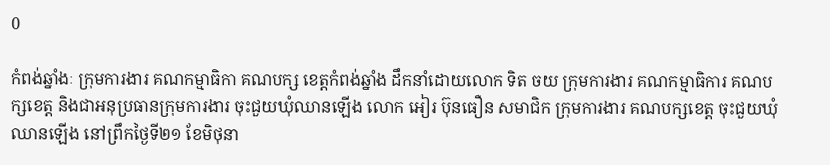0

កំពង់ឆ្នាំងៈ ក្រុមការងារ គណកម្មាធិកា គណបក្ស ខេត្តកំពង់ឆ្នាំង ដឹកនាំដោយលោក ទិត ចយ ក្រុមការងារ គណកម្មាធិការ គណបក្សខេត្ត និងជាអនុប្រធានក្រុមការងារ ចុះជួយឃុំឈានឡើង លោក អៀរ ប៊ុនធឿន សមាជិក ក្រុមការងារ គណបក្សខេត្ត ចុះជួយឃុំឈានឡើង នៅព្រឹកថ្ងៃទី២១ ខែមិថុនា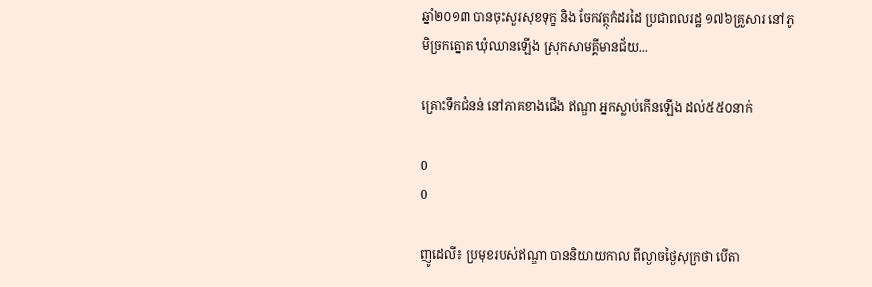ឆ្នាំ២០១៣ បានចុះសួរសុខទុក្ខ និង ចែកវត្ថុកំដរដៃ ប្រជាពលរដ្ឋ ១៧៦គ្រួសារ នៅភូមិច្រកត្នោត ឃុំឈានឡើង ស្រុកសាមគ្គីមានជ័យ...

គ្រោះទឹកជំនន់ នៅភាគខាងជើង ឥណ្ឌា អ្នកស្លាប់កើនឡើង ដល់៥៥០នាក់

0
0

ញូដេលី៖ ប្រមុខរបស់ឥណ្ឌា បាននិយាយកាល ពីល្ងាចថ្ងៃសុក្រថា បើតា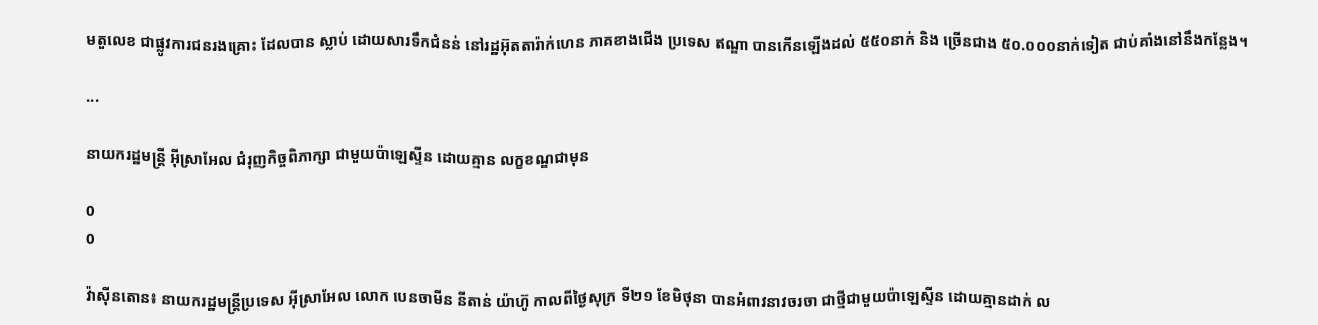មតួលេខ ជាផ្លូវការជនរងគ្រោះ ដែលបាន ស្លាប់ ដោយសារទឹកជំនន់ នៅរដ្ឋអ៊ុតតារ៉ាក់ហេន ភាគខាងជើង ប្រទេស ឥណ្ឌា បានកើនឡើងដល់ ៥៥០នាក់ និង ច្រើនជាង ៥០.០០០នាក់ទៀត ជាប់គាំងនៅនឹងកន្លែង។

...

នាយករដ្ឋមន្រ្តី អ៊ីស្រាអែល ជំរុញកិច្ចពិភាក្សា ជាមួយប៉ាឡេស្ទីន ដោយគ្មាន លក្ខខណ្ឌជាមុន

0
0

វ៉ាស៊ីនតោន៖ នាយករដ្ឋមន្រ្តីប្រទេស អ៊ីស្រាអែល លោក បេនចាមីន នីតាន់ យ៉ាហ៊ូ កាលពីថ្ងៃសុក្រ ទី២១ ខែមិថុនា បានអំពាវនាវចរចា ជាថ្មីជាមួយប៉ាឡេស្ទីន ដោយគ្មានដាក់ ល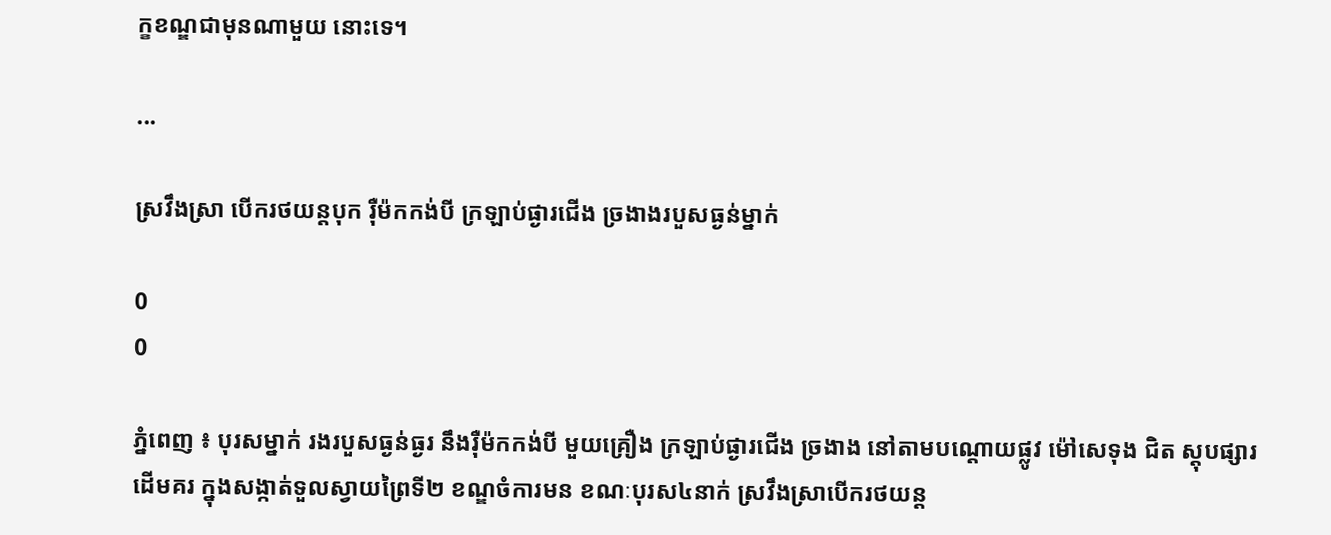ក្ខខណ្ឌជាមុនណាមួយ នោះទេ។

...

ស្រវឹងស្រា បើករថយន្តបុក រ៉ឺម៉កកង់បី ក្រឡាប់ផ្ងារជើង ច្រងាងរបួសធ្ងន់ម្នាក់

0
0

ភ្នំពេញ ៖ បុរសម្នាក់ រងរបួសធ្ងន់ធ្ងរ នឹងរ៉ឺម៉កកង់បី មួយគ្រឿង ក្រឡាប់ផ្ងារជើង ច្រងាង នៅតាមបណ្តោយផ្លូវ ម៉ៅសេទុង ជិត ស្តុបផ្សារដើមគរ ក្នុងសង្កាត់ទួលស្វាយព្រៃទី២ ខណ្ឌចំការមន ខណៈបុរស៤នាក់ ស្រវឹងស្រាបើករថយន្ត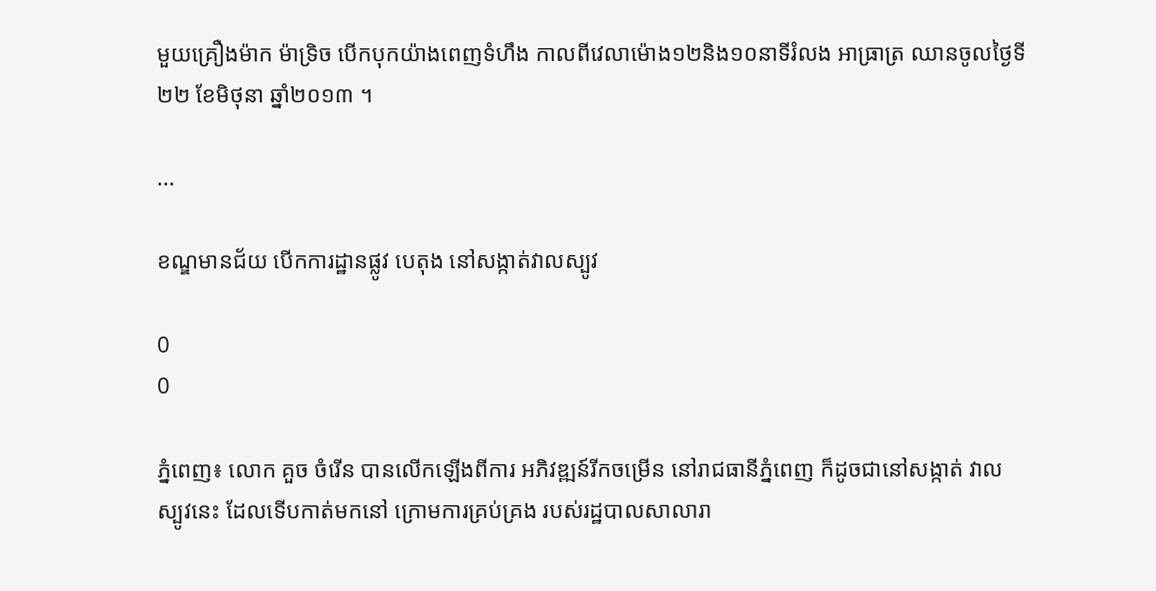មួយគ្រឿងម៉ាក ម៉ាទ្រិច បើកបុកយ៉ាងពេញទំហឹង កាលពីវេលាម៉ោង១២និង១០នាទីរំលង អាធ្រាត្រ ឈានចូលថ្ងៃទី២២ ខែមិថុនា ឆ្នាំ២០១៣ ។

...

ខណ្ឌមានជ័យ បើកការដ្ឋានផ្លូវ បេតុង នៅសង្កាត់វាលស្បូវ

0
0

ភ្នំពេញ៖ លោក គួច ចំរើន បានលើកឡើងពីការ អភិវឌ្ឍន៍រីកចម្រើន នៅរាជធានីភ្នំពេញ ក៏ដូចជានៅសង្កាត់ វាលស្បូវនេះ ដែលទើបកាត់មកនៅ ក្រោមការគ្រប់គ្រង របស់រដ្ឋបាលសាលារា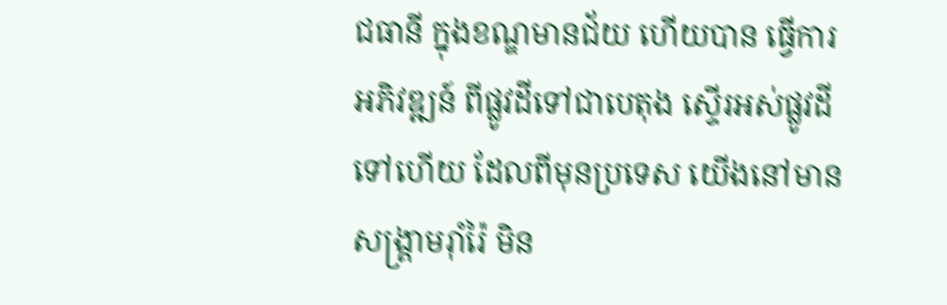ជធានី ក្នុងខណ្ឌមានជ័យ ហើយបាន ធ្វើការអភិវឌ្ឍន៍ ពីផ្លូវដីទៅជាបេតុង ស្ទើរអស់ផ្លូវដីទៅហើយ ដែលពីមុនប្រទេស យើងនៅមានសង្គ្រាមរ៉ាំរ៉ៃ មិន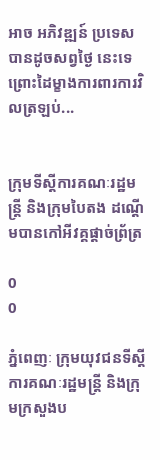អាច អភិវឌ្ឍន៍ ប្រទេសបានដូចសព្វថ្ងៃ នេះទេ ព្រោះដៃម្ខាងការពារការវិលត្រឡប់...


ក្រុមទីស្ដីការគណៈរដ្ឋមន្ដ្រី និងក្រុមបៃតង ដណ្ដើមបានកៅអីវគ្គផ្ដាច់ព្រ័ត្រ

0
0

ភ្នំពេញៈ ក្រុមយុវជនទីស្ដីការគណៈរដ្ឋមន្ដ្រី និងក្រុមក្រសួងប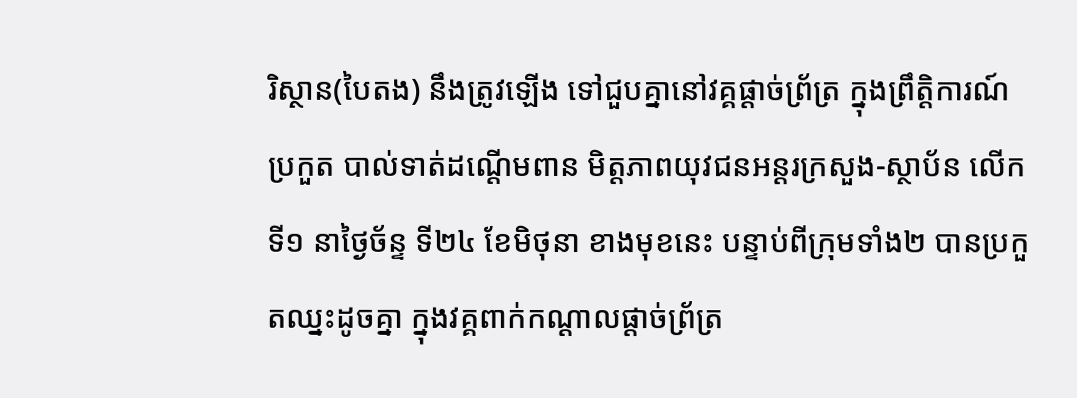រិស្ថាន(បៃតង) នឹងត្រូវឡើង ទៅជួបគ្នានៅវគ្គផ្ដាច់ព្រ័ត្រ ក្នុងព្រឹត្តិការណ៍ប្រកួត បាល់ទាត់ដណ្ដើមពាន មិត្តភាពយុវជនអន្ដរក្រសួង-ស្ថាប័ន លើកទី១ នាថ្ងៃច័ន្ទ ទី២៤ ខែមិថុនា ខាងមុខនេះ បន្ទាប់ពីក្រុមទាំង២ បានប្រកួតឈ្នះដូចគ្នា ក្នុងវគ្គពាក់កណ្ដាលផ្ដាច់ព្រ័ត្រ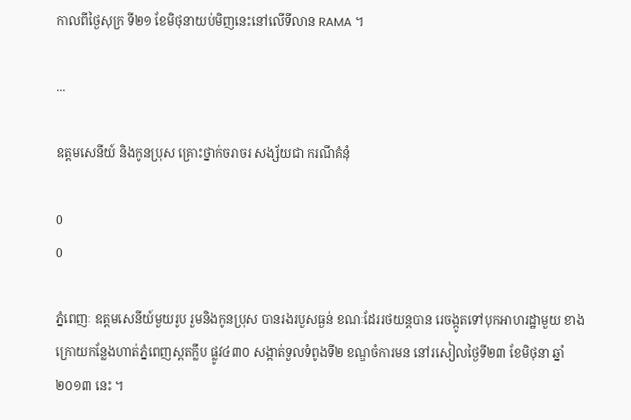កាលពីថ្ងៃសុក្រ ទី២១ ខែមិថុនាយប់មិញនេះនៅលើទីលាន RAMA ។

...

ឧត្តមសេនីយ៍ និងកូនប្រុស គ្រោះថ្នាក់ចរាចរ សង្ស័យជា ករណីគំនុំ

0
0

ភ្នំពេញៈ ឧត្តមសេនីយ៍មួយរូប រួមនិងកូនប្រុស បានរងរបួសធ្ងន់ ខណៈដែររថយន្តបាន រេចង្កូតទៅបុកអាហរដ្ឋាមួយ ខាងក្រោយកន្លែងហាត់ភ្នំពេញស្ពតក្លឹប ផ្លូវ៤៣០ សង្កាត់ទួលទំពូងទី២ ខណ្ឌចំការមន នៅរសៀលថ្ងៃទី២៣ ខែមិថុនា ឆ្នាំ២០១៣ នេះ ។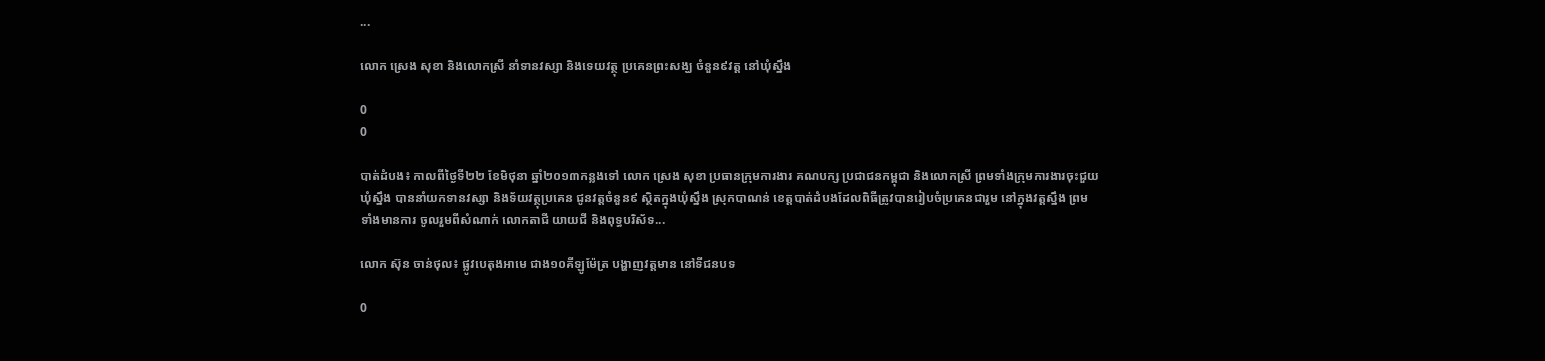...

លោក ស្រេង សុខា និងលោកស្រី នាំទានវស្សា និងទេយវត្ថុ ប្រគេនព្រះសង្ឃ ចំនួន៩វត្ត នៅឃុំស្នឹង

0
0

បាត់ដំបង៖ កាលពីថ្ងៃទី២២ ខែមិថុនា ឆ្នាំ២០១៣កន្លងទៅ លោក ស្រេង សុខា ប្រធានក្រុមការងារ គណបក្ស ប្រជាជនកម្ពុជា និងលោកស្រី ព្រមទាំងក្រុមការងារចុះជួយឃុំស្នឹង បាននាំយកទានវស្សា និងទ័យវត្ថុប្រគេន ជូនវត្តចំនួន៩ ស្ថិតក្នុងឃុំស្នឹង ស្រុកបាណន់ ខេត្តបាត់ដំបងដែលពិធីត្រូវបានរៀបចំប្រគេនជារួម នៅក្នុងវត្តស្នឹង ព្រមទាំងមានការ ចូលរួមពីសំណាក់ លោកតាជី យាយជី និងពុទ្ធបរិស័ទ...

លោក ស៊ុន ចាន់ថុល៖ ផ្លូវបេតុងអាមេ ជាង១០គីឡូម៉ែត្រ បង្ហាញវត្តមាន នៅទីជនបទ

0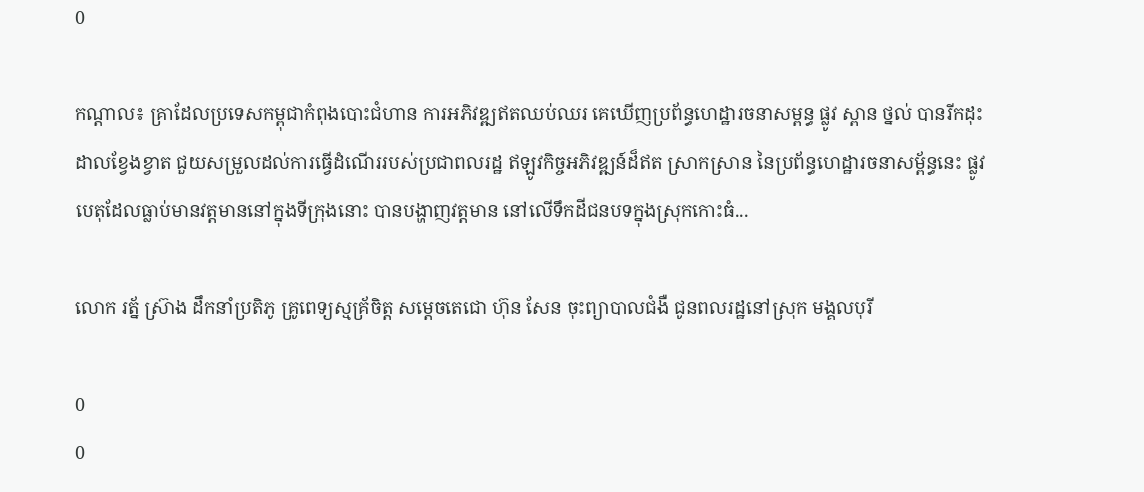0

កណ្តាល៖ គ្រាដែលប្រទេសកម្ពុជាកំពុងបោះជំហាន ការអភិវឌ្ឍឥតឈប់ឈរ គេឃើញប្រព័ន្ធហេដ្ឋារចនាសម្ពន្ធ ផ្លូវ ស្ពាន ថ្នល់ បានរីកដុះដាលខ្វែងខ្វាត ជួយសម្រួលដល់ការធ្វើដំណើររបស់ប្រជាពលរដ្ឋ ឥឡូវកិច្ចអភិវឌ្ឍន៍ដ៏ឥត ស្រាកស្រាន នៃប្រព័ន្ធហេដ្ឋារចនាសម្ព័ន្ធនេះ ផ្លូវបេតុដែលធ្លាប់មានវត្តមាននៅក្នុងទីក្រុងនោះ បានបង្ហាញវត្តមាន នៅលើទឹកដីជនបទក្នុងស្រុកកោះធំ...

លោក រត្ន័ ស៊្រាង ដឹកនាំប្រតិភូ គ្រូពេទ្យស្មគ្រ័ចិត្ត សម្តេចតេជោ ហ៊ុន សែន ចុះព្យាបាលជំងឺ ជូនពលរដ្ឋនៅស្រុក មង្គលបុរី

0
0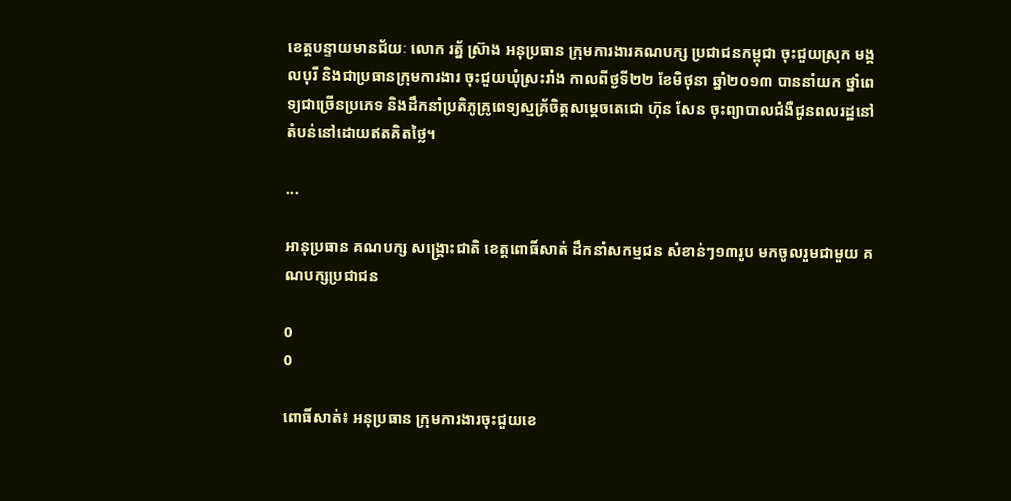ខេត្តបន្ទាយមានជ័យៈ លោក រត្ន័ ស៊្រាង អនុប្រធាន ក្រុមការងារគណបក្ស ប្រជាជនកម្ពុជា ចុះជួយស្រុក មង្គលបុរី និងជាប្រធានក្រុមការងារ ចុះជួយឃុំស្រះរាំង កាលពីថ្ងទី២២ ខែមិថុនា ឆ្នាំ២០១៣ បាននាំយក ថ្នាំពេទ្យជាច្រើនប្រភេទ និងដឹកនាំប្រតិភូគ្រូពេទ្យស្មគ្រ័ចិត្តសម្តេចតេជោ ហ៊ុន សែន ចុះព្យាបាលជំងឺជូនពលរដ្ឋនៅតំបន់នៅដោយឥតគិតថ្លៃ។

...

អានុប្រធាន គណបក្ស សង្រ្គោះជាតិ ខេត្តពោធិ៍សាត់ ដឹកនាំសកម្មជន សំខាន់ៗ១៣រូប មកចូលរួមជាមួយ គណបក្សប្រជាជន

0
0

ពោធិ៍សាត់៖ អនុប្រធាន ក្រុមការងារចុះជួយខេ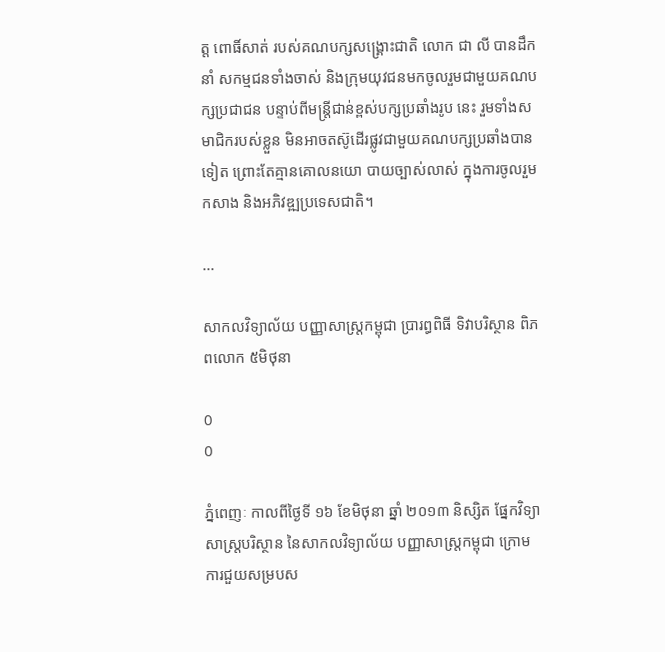ត្ត ពោធិ៍សាត់ របស់គណបក្សសង្រ្គោះជាតិ លោក ជា លី បានដឹកនាំ សកម្មជនទាំងចាស់ និងក្រុមយុវជនមកចូលរួមជាមួយគណបក្សប្រជាជន បន្ទាប់ពីមន្រ្តីជាន់ខ្ពស់បក្សប្រឆាំងរូប នេះ រួមទាំងសមាជិករបស់ខ្លួន មិនអាចតស៊ូដើរផ្លូវជាមួយគណបក្សប្រឆាំងបានទៀត ព្រោះតែគ្មានគោលនយោ បាយច្បាស់លាស់ ក្នុងការចូលរួមកសាង និងអភិវឌ្ឍប្រទេសជាតិ។

...

សាកលវិទ្យាល័យ បញ្ញាសាស្រ្តកម្ពុជា ប្រារព្ធពិធី ទិវាបរិស្ថាន ពិភពលោក ៥មិថុនា

0
0

ភ្នំពេញៈ កាលពីថ្ងៃទី ១៦ ខែមិថុនា ឆ្នាំ ២០១៣ និស្សិត ផ្នែកវិទ្យាសាស្ត្របរិស្ថាន នៃសាកលវិទ្យាល័យ បញ្ញាសាស្ត្រកម្ពុជា ក្រោមការជួយសម្របស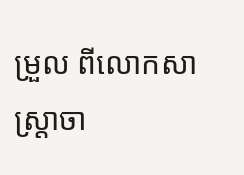ម្រួល ពីលោកសាស្ត្រាចា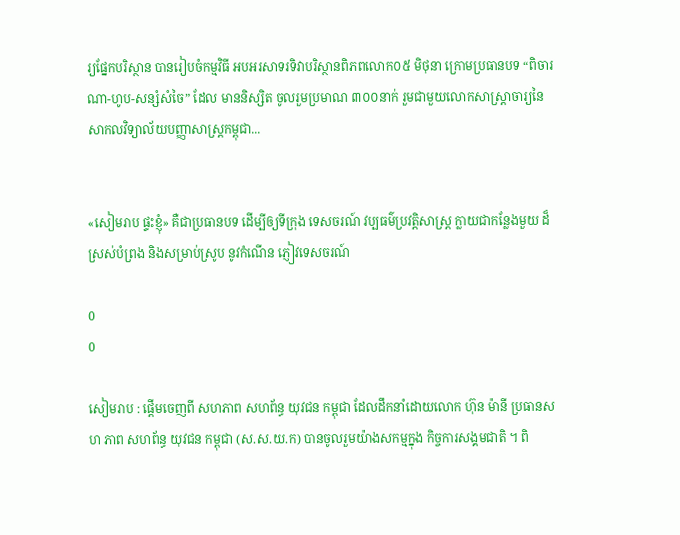រ្យផ្នែកបរិស្ថាន បានរៀបចំកម្មវិធី អបអរសាទរទិវាបរិស្ថានពិភពលោក០៥ មិថុនា ក្រោមប្រធានបទ “ពិចារណា-ហូប-សន្សំសំចៃ” ដែល មាននិស្សិត ចូលរួមប្រមាណ ៣០០នាក់ រួមជាមួយលោកសាស្រ្តាចារ្យនៃសាកលវិទ្យាល័យបញ្ញាសាស្រ្តកម្ពុជា...


«សៀមរាប ផ្ទះខ្ញុំ» គឺជាប្រធានបទ ដើម្បីឲ្យទីក្រុង ទេសចរណ៍ វប្បធម៌ប្រវត្តិសាស្ត្រ ក្លាយជាកន្លែងមួយ ដ៏ស្រស់បំព្រង និងសម្រាប់ស្រូប នូវកំណើន ភ្ញៀវទេសចរណ៍

0
0

សៀមរាប : ផ្ដើមចេញពី សហភាព សហព័ន្ធ យុវជន កម្ពុជា ដែលដឹកនាំដោយលោក ហ៊ុន ម៉ានី ប្រធានសហ ភាព សហព័ន្ធ យុវជន កម្ពុជា (ស.ស.យ.ក) បានចូលរួមយ៉ាងសកម្មក្នុង កិច្ចការសង្គមជាតិ ។ ពិ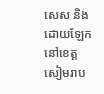សេស និង ដោយឡែក នៅខេត្តសៀមរាប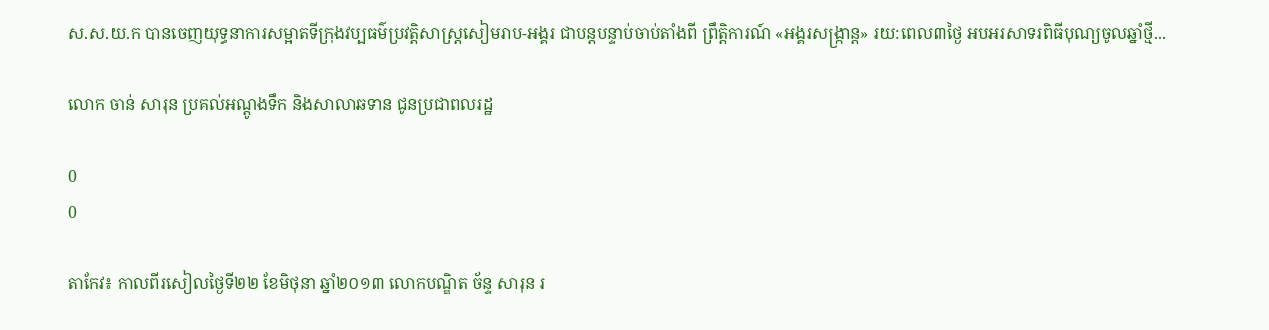ស.ស.យ.ក បានចេញយុទ្ធនាការសម្អាតទីក្រុងវប្បធម៌ប្រវត្តិសាស្ត្រសៀមរាប-អង្គរ ជាបន្តបន្ទាប់ចាប់តាំងពី ព្រឹត្តិការណ៍ «អង្គរសង្រ្កាន្ដ» រយ:ពេល៣ថ្ងៃ អបអរសាទរពិធីបុណ្យចូលឆ្នាំថ្មី...

លោក ចាន់ សារុន ប្រគល់អណ្តូងទឹក និងសាលាឆទាន ជូនប្រជាពលរដ្ឋ

0
0

តាកែវ៖ កាលពីរសៀលថ្ងៃទី២២ ខែមិថុនា ឆ្នាំ២០១៣ លោកបណ្ឌិត ច័ន្ទ សារុន រ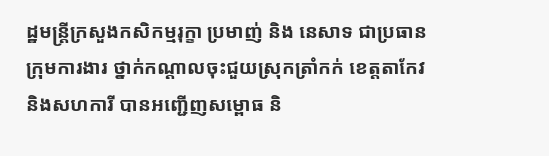ដ្ឋមន្រ្តីក្រសួងកសិកម្មរុក្ខា ប្រមាញ់ និង នេសាទ ជាប្រធានក្រុមការងារ ថ្នាក់កណ្តាលចុះជួយស្រុកត្រាំកក់ ខេត្តតាកែវ និងសហការី បានអញ្ជើញសម្ពោធ និ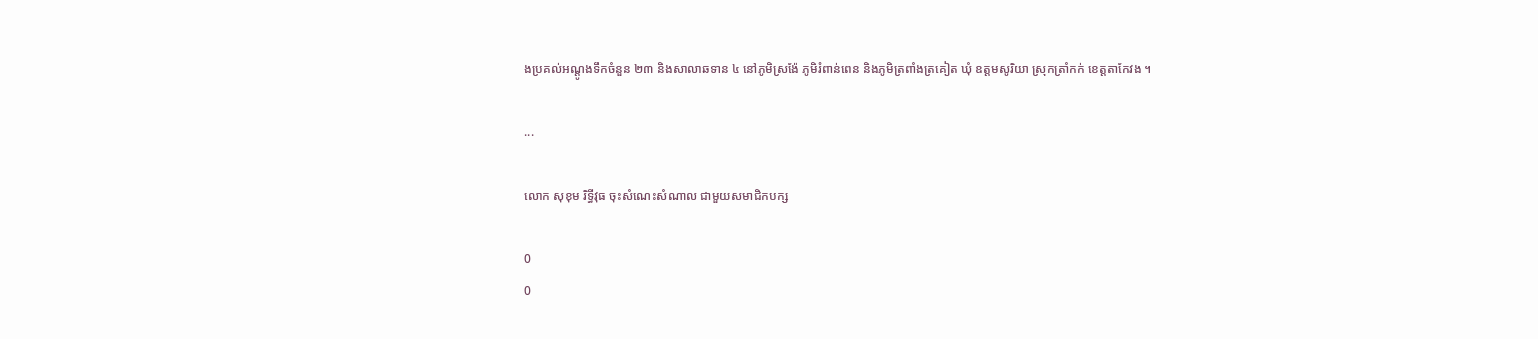ងប្រគល់អណ្តូងទឹកចំនួន ២៣ និងសាលាឆទាន ៤ នៅភូមិស្រង៉ែ ភូមិរំពាន់ពេន និងភូមិត្រពាំងត្រគៀត ឃុំ ឧត្តមសូរិយា ស្រុកត្រាំកក់ ខេត្តតាកែវង ។

...

លោក សុខុម រិទ្ធីវុធ ចុះសំណេះសំណាល ជាមួយសមាជិកបក្ស

0
0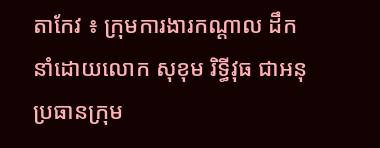តាកែវ ៖ ក្រុមការងារកណ្តាល ដឹកនាំដោយលោក សុខុម រិទ្ធីវុធ ជាអនុប្រធានក្រុម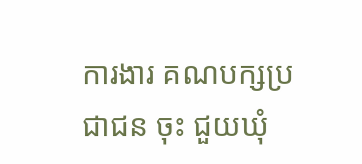ការងារ គណបក្សប្រជាជន ចុះ ជួយឃុំ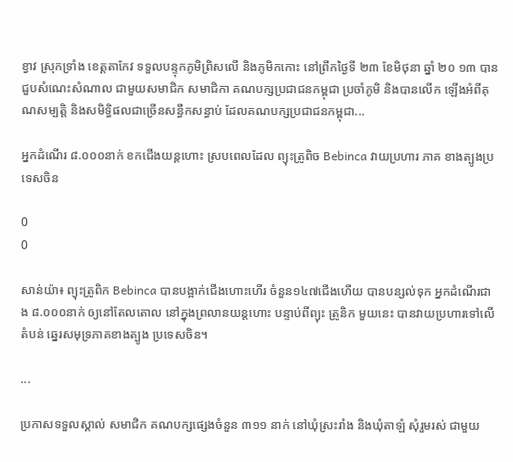ខ្វាវ ស្រុកទ្រាំង ខេត្តតាកែវ ទទួលបន្ទុកភូមិព្រិសលើ និងភូមិកកោះ នៅព្រឹកថ្ងៃទី ២៣ ខែមិថុនា ឆ្នាំ ២០ ១៣ បានជួបសំណេះសំណាល ជាមួយសមាជិក សមាជិកា គណបក្សប្រជាជនកម្ពុជា ប្រចាំភូមិ និងបានលើក ឡើងអំពីគុណសម្បត្តិ និងសមិទ្ធិផលជាច្រើនសន្ធឹកសន្ធាប់ ដែលគណបក្សប្រជាជនកម្ពុជា...

អ្នកដំណើរ ៨.០០០នាក់ ខកជើងយន្តហោះ ស្របពេលដែល ព្យុះត្រូពិច Bebinca វាយប្រហារ ភាគ ខាងត្បូងប្រទេសចិន

0
0

សាន់យ៉ា៖ ព្យុះត្រូពិក Bebinca បានបង្អាក់ជើងហោះហើរ ចំនួន១៤៧ជើងហើយ បានបន្សល់ទុក អ្នកដំណើរជាង ៨.០០០នាក់ ឲ្យនៅតែលតោល នៅក្នុងព្រលានយន្តហោះ បន្ទាប់ពីព្យុះ ត្រូនិក មួយនេះ បានវាយប្រហារទៅលើតំបន់ ឆ្នេរសមុទ្រភាគខាងត្បូង ប្រទេសចិន។

...

ប្រកាសទទួលស្គាល់ សមាជិក គណបក្សផ្សេងចំនួន ៣១១ នាក់ នៅឃុំស្រះរាំង និងឃុំតាឡំ សុំរួមរស់ ជាមួយ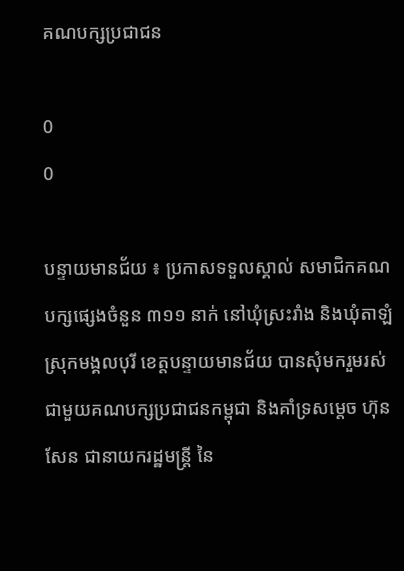គណបក្សប្រជាជន

0
0

បន្ទាយមានជ័យ ៖ ប្រកាសទទួលស្គាល់ សមាជិកគណបក្សផ្សេងចំនួន ៣១១ នាក់ នៅឃុំស្រះរាំង និងឃុំតាឡំ ស្រុកមង្គលបុរី ខេត្តបន្ទាយមានជ័យ បានសុំមករួមរស់ ជាមួយគណបក្សប្រជាជនកម្ពុជា និងគាំទ្រសម្តេច ហ៊ុន សែន ជានាយករដ្ឋមន្ត្រី នៃ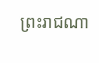ព្រះរាជណា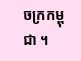ចក្រកម្ពុជា ។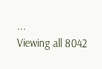...
Viewing all 8042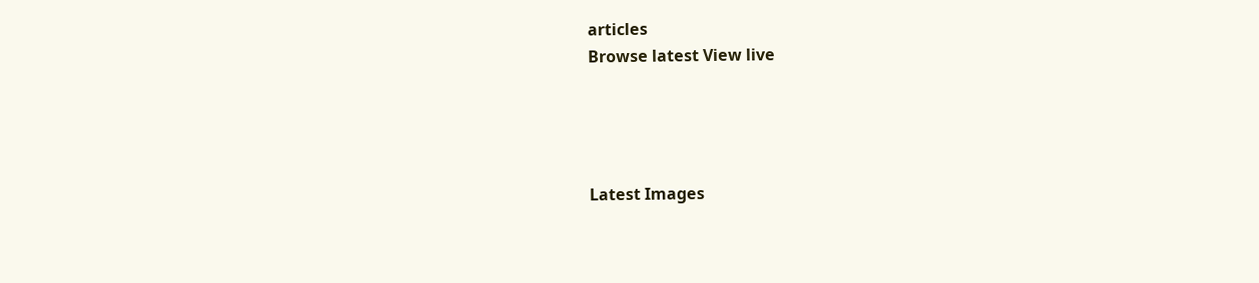articles
Browse latest View live




Latest Images